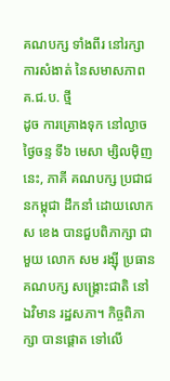គណបក្ស ទាំងពីរ នៅរក្សា ការសំងាត់ នៃសមាសភាព គ.ជ.ប. ថ្មី
ដូច ការគ្រោងទុក នៅល្ងាច ថ្ងៃចន្ទ ទី៦ មេសា ម្សិលម៉ិញនេះ, ភាគី គណបក្ស ប្រជាជនកម្ពុជា ដឹកនាំ ដោយលោក ស ខេង បានជួបពិភាក្សា ជាមួយ លោក សម រង្ស៊ី ប្រធាន គណបក្ស សង្គ្រោះជាតិ នៅឯវិមាន រដ្ឋសភា។ កិច្ចពិភាក្សា បានផ្តោត ទៅលើ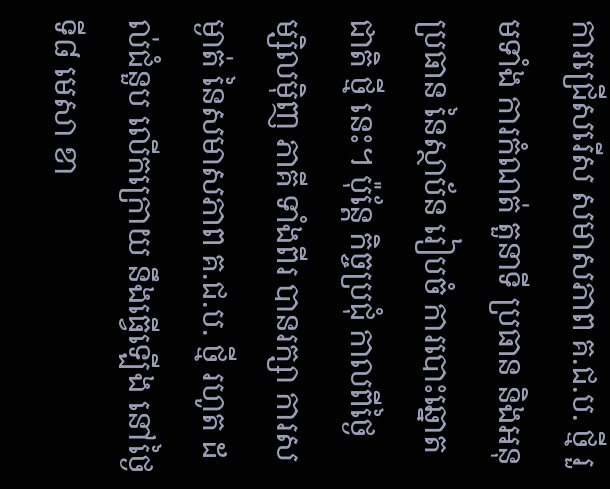ការជ្រើសរើស សមាសភាព គ.ជ.ប. ថ្មី រួមទាំង ការកំណត់ តួនាទី ប្រធាន និងអនុប្រធាន នៃស្ថាប័ន រៀបចំ ការបោះឆ្នោត ជាតិ ថ្មី នេះ។ ប៉ុន្តែ កិច្ចប្រជុំ កាលពីថ្ងៃ ម្សិលម៉ិញ ភាគី ទាំងពីរ បានរក្សា ការសម្ងាត់ នៃសមាសភាព គ.ជ.ប. ថ្មី រហូត ដល់ជំនួប លើកក្រោយ នឹងធ្វើឡើង នៅថ្ងៃ ទី៨ មេសា ខា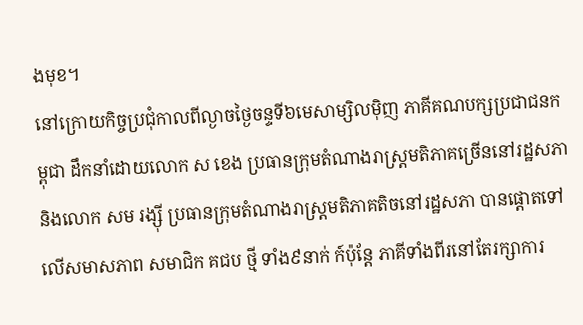ងមុខ។
នៅក្រោយកិច្ចប្រជុំកាលពីល្ងាចថ្ងៃចន្ទទី៦មេសាម្សិលម៉ិញ ភាគីគណបក្សប្រជាជនកម្ពុជា ដឹកនាំដោយលោក ស ខេង ប្រធានក្រុមតំណាងរាស្ត្រមតិភាគច្រើននៅរដ្ឋសភា និងលោក សម រង្ស៊ី ប្រធានក្រុមតំណាងរាស្ត្រមតិភាគតិចនៅរដ្ឋសភា បានផ្តោតទៅលើសមាសភាព សមាជិក គជប ថ្មី ទាំង៩នាក់ ក៍ប៉ុន្តែ ភាគីទាំងពីរនៅតែរក្សាការ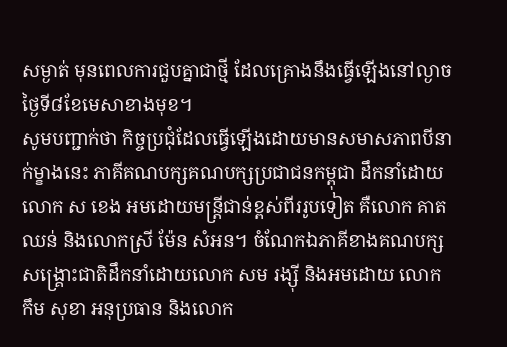សម្ងាត់ មុនពេលការជួបគ្នាជាថ្មី ដែលគ្រោងនឹងធ្វើឡើងនៅល្ងាចថ្ងៃទី៨ខែមេសាខាងមុខ។
សូមបញ្ជាក់ថា កិច្ចប្រជុំដែលធ្វើឡើងដោយមានសមាសភាពបីនាក់ម្ខាងនេះ ភាគីគណបក្សគណបក្សប្រជាជនកម្ពុជា ដឹកនាំដោយលោក ស ខេង អមដោយមន្ត្រីជាន់ខ្ពស់ពីររូបទៀត គឺលោក គាត ឈន់ និងលោកស្រី ម៉ែន សំអន។ ចំណែកឯភាគីខាងគណបក្សសង្គ្រោះជាតិដឹកនាំដោយលោក សម រង្ស៊ី និងអមដោយ លោក កឹម សុខា អនុប្រធាន និងលោក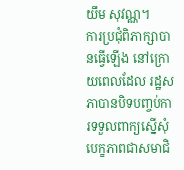យឹម សុវណ្ណ។
ការប្រជុំពិភាក្សាបានធ្វើឡើង នៅក្រោយពេលដែល រដ្ឋសភាបានបិទបញ្ចប់ការទទួលពាក្យស្នើសុំបេក្ខភាពជាសមាជិ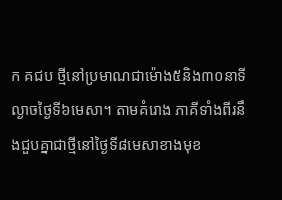ក គជប ថ្មីនៅប្រមាណជាម៉ោង៥និង៣០នាទីល្ងាចថ្ងៃទី៦មេសា។ តាមគំរោង ភាគីទាំងពីរនឹងជួបគ្នាជាថ្មីនៅថ្ងៃទី៨មេសាខាងមុខ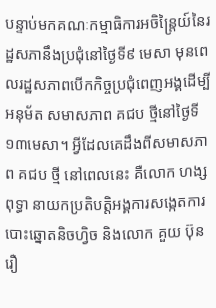បន្ទាប់មកគណៈកម្មាធិការអចិន្ត្រៃយ៍នៃរដ្ឋសភានឹងប្រជុំនៅថ្ងៃទី៩ មេសា មុនពេលរដ្ឋសភាពបើកកិច្ចប្រជុំពេញអង្គដើម្បីអនុម័ត សមាសភាព គជប ថ្មីនៅថ្ងៃទី១៣មេសា។ អ្វីដែលគេដឹងពីសមាសភាព គជប ថ្មី នៅពេលនេះ គឺលោក ហង្ស ពុទ្ធា នាយកប្រតិបត្តិអង្គការសង្កេតការបោះឆ្នោតនិចហ្វិច និងលោក គួយ ប៊ុនរឿ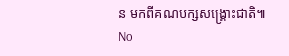ន មកពីគណបក្សសង្គ្រោះជាតិ៕
No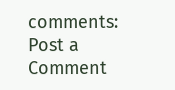comments:
Post a Comment